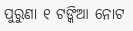ପୁରୁଣା ୧ ଟଙ୍କିଆ ନୋଟ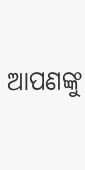ଆପଣଙ୍କୁ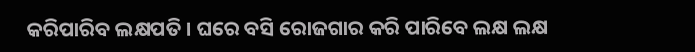କରିପାରିବ ଲକ୍ଷପତି । ଘରେ ବସି ରୋଜଗାର କରି ପାରିବେ ଲକ୍ଷ ଲକ୍ଷ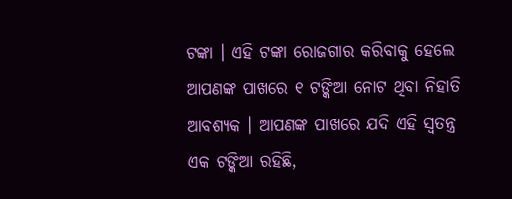ଟଙ୍କା । ଏହି ଟଙ୍କା ରୋଜଗାର କରିବାକୁ ହେଲେ ଆପଣଙ୍କ ପାଖରେ ୧ ଟଙ୍କିଆ ନୋଟ ଥିବା ନିହାତି ଆବଶ୍ୟକ । ଆପଣଙ୍କ ପାଖରେ ଯଦି ଏହି ସ୍ୱତନ୍ତ୍ର ଏକ ଟଙ୍କିଆ ରହିଛି,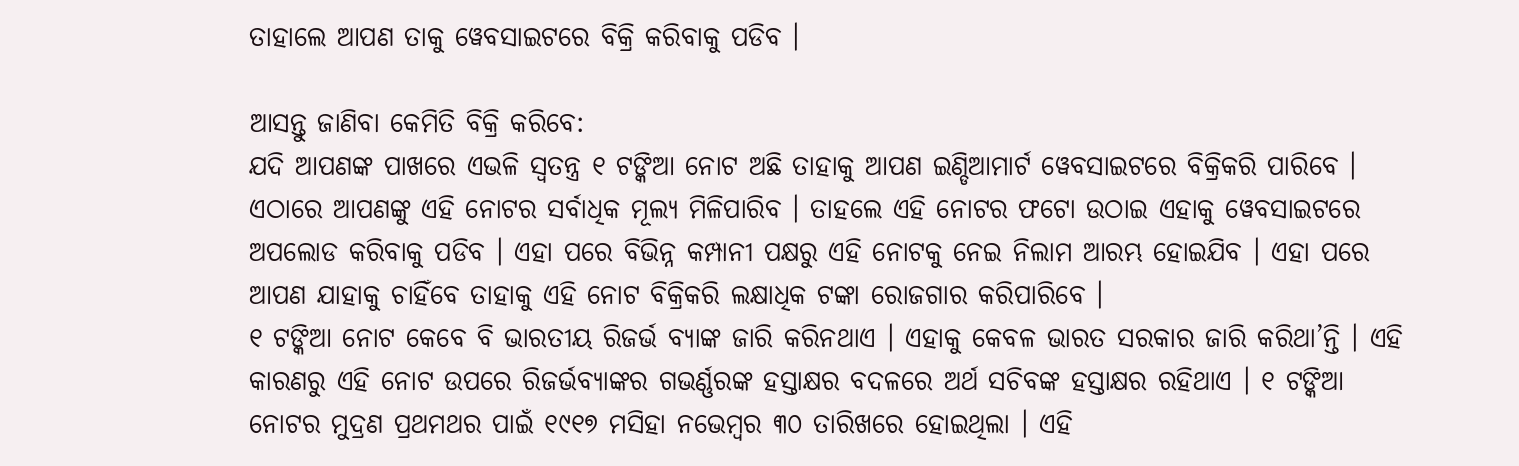ତାହାଲେ ଆପଣ ତାକୁ ୱେବସାଇଟରେ ବିକ୍ରି କରିବାକୁ ପଡିବ ।

ଆସନ୍ତୁ ଜାଣିବା କେମିତି ବିକ୍ରି କରିବେ:
ଯଦି ଆପଣଙ୍କ ପାଖରେ ଏଭଳି ସ୍ୱତନ୍ତ୍ର ୧ ଟଙ୍କିଆ ନୋଟ ଅଛି ତାହାକୁ ଆପଣ ଇଣ୍ଡିଆମାର୍ଟ ୱେବସାଇଟରେ ବିକ୍ରିକରି ପାରିବେ । ଏଠାରେ ଆପଣଙ୍କୁ ଏହି ନୋଟର ସର୍ବାଧିକ ମୂଲ୍ୟ ମିଳିପାରିବ । ତାହଲେ ଏହି ନୋଟର ଫଟୋ ଉଠାଇ ଏହାକୁ ୱେବସାଇଟରେ ଅପଲୋଡ କରିବାକୁ ପଡିବ । ଏହା ପରେ ବିଭିନ୍ନ କମ୍ପାନୀ ପକ୍ଷରୁ ଏହି ନୋଟକୁ ନେଇ ନିଲାମ ଆରମ୍ଭ ହୋଇଯିବ । ଏହା ପରେ ଆପଣ ଯାହାକୁ ଚାହିଁବେ ତାହାକୁ ଏହି ନୋଟ ବିକ୍ରିକରି ଲକ୍ଷାଧିକ ଟଙ୍କା ରୋଜଗାର କରିପାରିବେ ।
୧ ଟଙ୍କିଆ ନୋଟ କେବେ ବି ଭାରତୀୟ ରିଜର୍ଭ ବ୍ୟାଙ୍କ ଜାରି କରିନଥାଏ । ଏହାକୁ କେବଳ ଭାରତ ସରକାର ଜାରି କରିଥା’ନ୍ତି । ଏହି କାରଣରୁ ଏହି ନୋଟ ଉପରେ ରିଜର୍ଭବ୍ୟାଙ୍କର ଗଭର୍ଣ୍ଣରଙ୍କ ହସ୍ତାକ୍ଷର ବଦଳରେ ଅର୍ଥ ସଚିବଙ୍କ ହସ୍ତାକ୍ଷର ରହିଥାଏ । ୧ ଟଙ୍କିଆ ନୋଟର ମୁଦ୍ରଣ ପ୍ରଥମଥର ପାଇଁ ୧୯୧୭ ମସିହା ନଭେମ୍ବର ୩୦ ତାରିଖରେ ହୋଇଥିଲା । ଏହି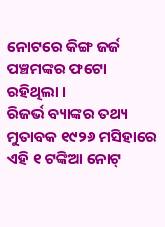ନୋଟରେ କିଙ୍ଗ ଜର୍ଜ ପଞ୍ଚମଙ୍କର ଫଟୋ ରହିଥିଲା ।
ରିଜର୍ଭ ବ୍ୟାଙ୍କର ତଥ୍ୟ ମୁତାବକ ୧୯୨୬ ମସିହାରେ ଏହି ୧ ଟଙ୍କିଆ ନୋଟ୍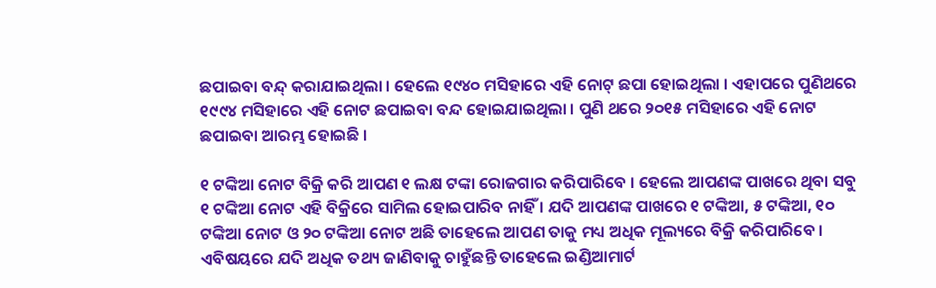ଛପାଇବା ବନ୍ଦ୍ କରାଯାଇଥିଲା । ହେଲେ ୧୯୪୦ ମସିହାରେ ଏହି ନୋଟ୍ ଛପା ହୋଇଥିଲା । ଏହାପରେ ପୁଣିଥରେ ୧୯୯୪ ମସିହାରେ ଏହି ନୋଟ ଛପାଇବା ବନ୍ଦ ହୋଇଯାଇଥିଲା । ପୁଣି ଥରେ ୨୦୧୫ ମସିହାରେ ଏହି ନୋଟ ଛପାଇବା ଆରମ୍ଭ ହୋଇଛି ।

୧ ଟଙ୍କିଆ ନୋଟ ବିକ୍ରି କରି ଆପଣ ୧ ଲକ୍ଷ ଟଙ୍କା ରୋଜଗାର କରିପାରିବେ । ହେଲେ ଆପଣଙ୍କ ପାଖରେ ଥିବା ସବୁ ୧ ଟଙ୍କିଆ ନୋଟ ଏହି ବିକ୍ରିରେ ସାମିଲ ହୋଇପାରିବ ନାହିଁ । ଯଦି ଆପଣଙ୍କ ପାଖରେ ୧ ଟଙ୍କିଆ, ୫ ଟଙ୍କିଆ, ୧୦ ଟଙ୍କିଆ ନୋଟ ଓ ୨୦ ଟଙ୍କିଆ ନୋଟ ଅଛି ତାହେଲେ ଆପଣ ତାକୁ ମଧ୍ୟ ଅଧିକ ମୂଲ୍ୟରେ ବିକ୍ରି କରିପାରିବେ । ଏବିଷୟରେ ଯଦି ଅଧିକ ତଥ୍ୟ ଜାଣିବାକୁ ଚାହୁଁଛନ୍ତି ତାହେଲେ ଇଣ୍ଡିଆମାର୍ଟ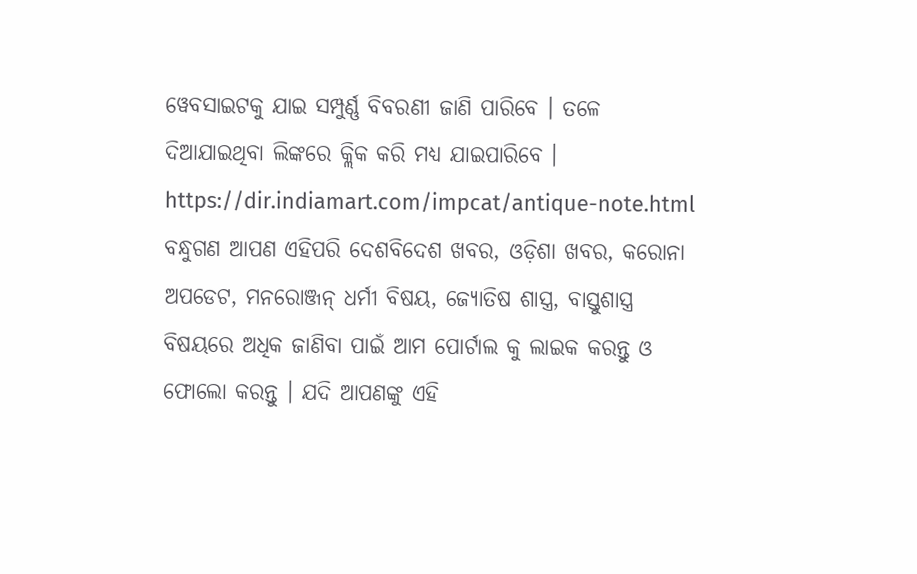ୱେବସାଇଟକୁ ଯାଇ ସମ୍ପୁର୍ଣ୍ଣ ବିବରଣୀ ଜାଣି ପାରିବେ । ତଳେ ଦିଆଯାଇଥିବା ଲିଙ୍କରେ କ୍ଲିକ କରି ମଧ୍ୟ ଯାଇପାରିବେ ।
https://dir.indiamart.com/impcat/antique-note.html
ବନ୍ଧୁଗଣ ଆପଣ ଏହିପରି ଦେଶବିଦେଶ ଖବର, ଓଡ଼ିଶା ଖବର, କରୋନା ଅପଡେଟ, ମନରୋଞ୍ଜନ୍ ଧର୍ମୀ ବିଷୟ, ଜ୍ୟୋତିଷ ଶାସ୍ତ୍ର, ବାସ୍ତୁଶାସ୍ତ୍ର ବିଷୟରେ ଅଧିକ ଜାଣିବା ପାଇଁ ଆମ ପୋର୍ଟାଲ କୁ ଲାଇକ କରନ୍ତୁ ଓ ଫୋଲୋ କରନ୍ତୁ । ଯଦି ଆପଣଙ୍କୁ ଏହି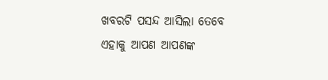ଖବରଟି ପସନ୍ଦ ଆସିଲା ତେବେ ଏହାକୁ ଆପଣ ଆପଣଙ୍କ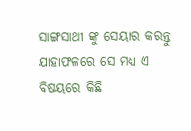ସାଙ୍ଗସାଥୀ ଙ୍କୁ ସେୟାର କରନ୍ତୁ ଯାହାଫଳରେ ସେ ମଧ୍ୟ ଏ ବିଷୟରେ କିଛି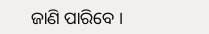ଜାଣି ପାରିବେ ।